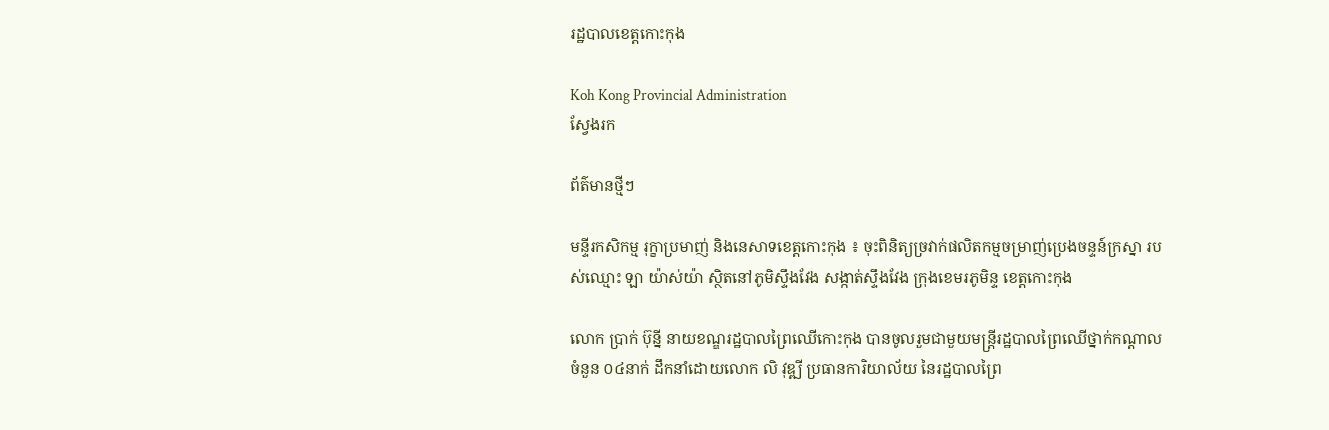រដ្ឋបាលខេត្តកោះកុង

Koh Kong Provincial Administration
ស្វែងរក

ព័ត៌មានថ្មីៗ

មន្ទីរកសិកម្ម រុក្ខាប្រមាញ់ និងនេសាទខេត្តកោះកុង ៖ ចុះពិនិត្យច្រវាក់ផលិតកម្មចម្រាញ់ប្រេងចន្ទន៍ក្រស្នា របស់ឈ្មោះ ឡា យ៉ាស់យ៉ា ស្ថិតនៅភូមិស្ទឹងវែង សង្កាត់ស្ទឹងវែង ក្រុងខេមរភូមិន្ទ ខេត្តកោះកុង

លោក ប្រាក់ ប៊ុន្នី នាយខណ្ឌរដ្ឋបាលព្រៃឈើកោះកុង បានចូលរួមជាមួយមន្ត្រីរដ្ឋបាលព្រៃឈើថ្នាក់កណ្ដាលចំនួន ០៤នាក់ ដឹកនាំដោយលោក លិ វុឌ្ឍី ប្រធានការិយាល័យ នៃរដ្ឋបាលព្រៃ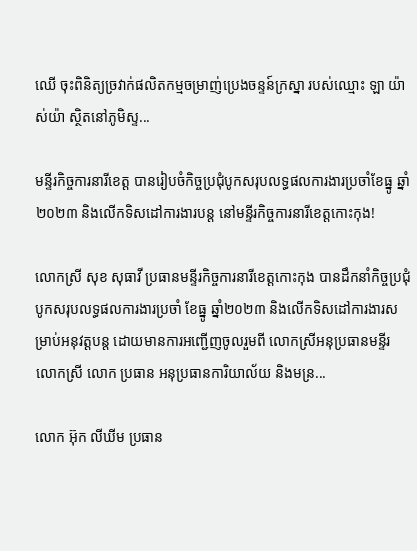ឈើ ចុះពិនិត្យច្រវាក់ផលិតកម្មចម្រាញ់ប្រេងចន្ទន៍ក្រស្នា របស់ឈ្មោះ ឡា យ៉ាស់យ៉ា ស្ថិតនៅភូមិស្ទ...

មន្ទីរកិច្ចការនារីខេត្ត បានរៀបចំកិច្ចប្រជុំបូកសរុបលទ្ធផលការងារប្រចាំខែធ្នូ ឆ្នាំ២០២៣ និងលើកទិសដៅការងារបន្ត នៅមន្ទីរកិច្ចការនារីខេត្តកោះកុង!

លោកស្រី សុខ សុធាវី ប្រធានមន្ទីរកិច្ចការនារីខេត្តកោះកុង បានដឹកនាំកិច្ចប្រជុំបូកសរុបលទ្ធផលការងារប្រចាំ ខែធ្នូ ឆ្នាំ២០២៣ និងលើកទិសដៅការងារសម្រាប់អនុវត្តបន្ត ដោយមានការអញ្ជេីញចូលរួមពី លោកស្រីអនុប្រធានមន្ទីរ លោកស្រី លោក ប្រធាន អនុប្រធានការិយាល័យ និងមន្រ...

លោក អ៊ុក លីឃីម ប្រធាន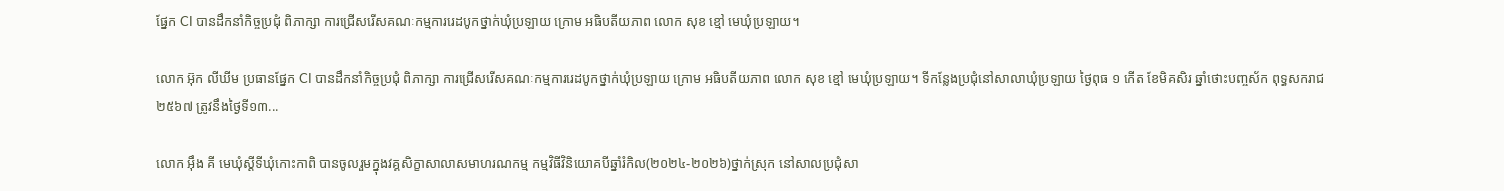ផ្នែក CI បានដឹកនាំកិច្ចប្រជុំ ពិភាក្សា ការជ្រើសរើសគណៈកម្មការរេដបូកថ្នាក់ឃុំប្រឡាយ ក្រោម អធិបតីយភាព លោក សុខ ខ្មៅ មេឃុំប្រឡាយ។

លោក អ៊ុក លីឃីម ប្រធានផ្នែក CI បានដឹកនាំកិច្ចប្រជុំ ពិភាក្សា ការជ្រើសរើសគណៈកម្មការរេដបូកថ្នាក់ឃុំប្រឡាយ ក្រោម អធិបតីយភាព លោក សុខ ខ្មៅ មេឃុំប្រឡាយ។ ទីកន្លែងប្រជុំនៅសាលាឃុំប្រឡាយ ថ្ងៃពុធ ១ កើត ខែមិគសិរ ឆ្នាំថោះបញ្ចស័ក ពុទ្ធសករាជ ២៥៦៧ ត្រូវនឹងថ្ងៃទី១៣...

លោក អុឹង គី មេឃុំស្ដីទីឃុំកោះកាពិ បានចូលរួមក្នុងវគ្គសិក្ខាសាលាសមាហរណកម្ម កម្មវិធីវិនិយោគបីឆ្នាំរំកិល(២០២៤-២០២៦)ថ្នាក់ស្រុក នៅសាលប្រជុំសា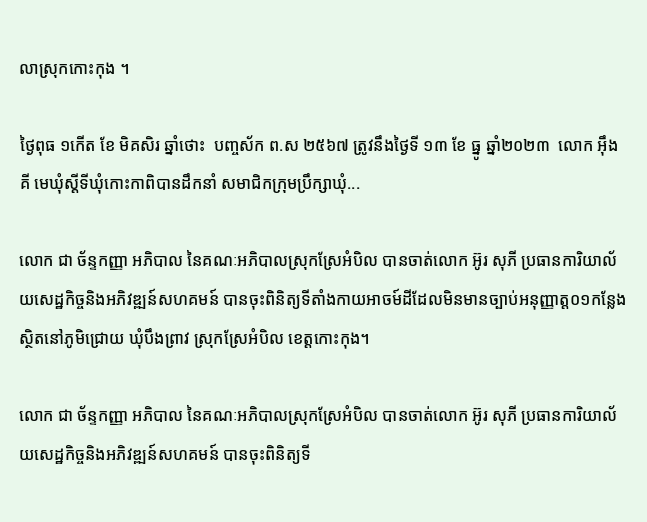លាស្រុកកោះកុង ។

ថ្ងៃពុធ ១កើត ខែ មិគសិរ ឆ្នាំថោះ  បញ្ចស័ក ព.ស ២៥៦៧ ត្រូវនឹងថ្ងៃទី ១៣ ខែ ធ្នូ ឆ្នាំ២០២៣  លោក អុឹង គី មេឃុំស្ដីទីឃុំកោះកាពិបានដឹកនាំ សមាជិកក្រុមប្រឹក្សាឃុំ...

លោក ជា ច័ន្ទកញ្ញា អភិបាល នៃគណៈអភិបាលស្រុកស្រែអំបិល បានចាត់លោក អ៊ូរ សុភី ប្រធានការិយាល័យសេដ្ឋកិច្ចនិងអភិវឌ្ឍន៍សហគមន៍ បានចុះពិនិត្យទីតាំងកាយអាចម៍ដីដែលមិនមានច្បាប់អនុញ្ញាត្ត០១កន្លែងស្ថិតនៅភូមិជ្រោយ ឃុំបឹងព្រាវ ស្រុកស្រែអំបិល ខេត្តកោះកុង។

លោក ជា ច័ន្ទកញ្ញា អភិបាល នៃគណៈអភិបាលស្រុកស្រែអំបិល បានចាត់លោក អ៊ូរ សុភី ប្រធានការិយាល័យសេដ្ឋកិច្ចនិងអភិវឌ្ឍន៍សហគមន៍ បានចុះពិនិត្យទី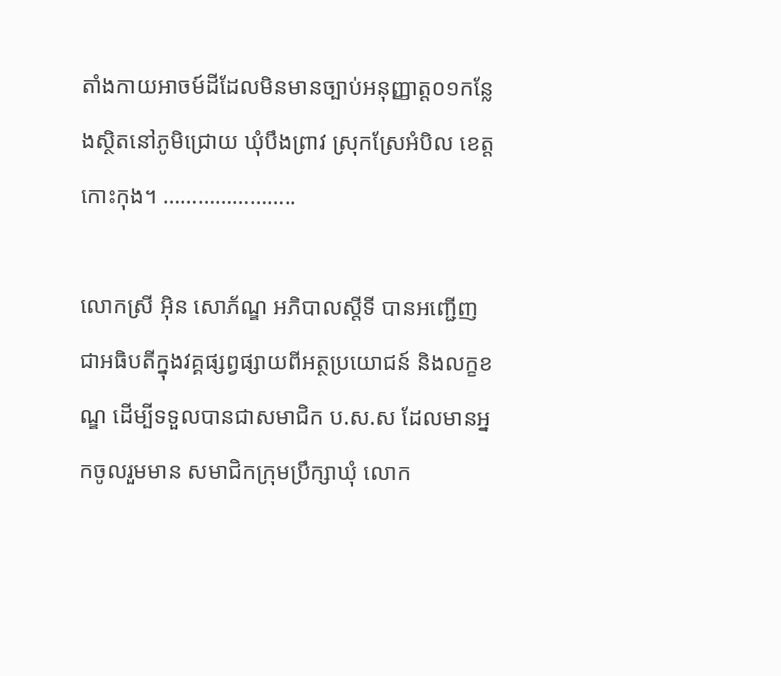តាំងកាយអាចម៍ដីដែលមិនមានច្បាប់អនុញ្ញាត្ត០១កន្លែងស្ថិតនៅភូមិជ្រោយ ឃុំបឹងព្រាវ ស្រុកស្រែអំបិល ខេត្តកោះកុង។ …………………..

លោកស្រី អ៊ិន សោភ័ណ្ឌ អភិបាលស្តីទី បានអញ្ជើញជាអធិបតីក្នុងវគ្គផ្សព្វផ្សាយពីអត្ថប្រយោជន៍ និងលក្ខខណ្ឌ ដើម្បីទទួលបានជាសមាជិក ប.ស.ស ដែលមានអ្នកចូលរួមមាន សមាជិកក្រុមប្រឹក្សាឃុំ លោក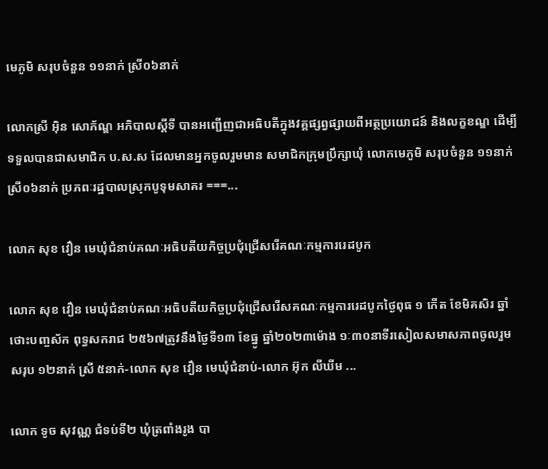មេភូមិ សរុបចំនួន ១១នាក់ ស្រី០៦នាក់

លោកស្រី អ៊ិន សោភ័ណ្ឌ អភិបាលស្តីទី បានអញ្ជើញជាអធិបតីក្នុងវគ្គផ្សព្វផ្សាយពីអត្ថប្រយោជន៍ និងលក្ខខណ្ឌ ដើម្បីទទួលបានជាសមាជិក ប.ស.ស ដែលមានអ្នកចូលរួមមាន សមាជិកក្រុមប្រឹក្សាឃុំ លោកមេភូមិ សរុបចំនួន ១១នាក់ ស្រី០៦នាក់ ប្រភពៈរដ្ឋបាលស្រុកបូទុមសាគរ ===...

លោក សុខ វឿន មេឃុំជំនាប់គណៈអធិបតីយកិច្ចប្រជុំជ្រើសរើគណៈកម្មការរេដបូក

លោក សុខ វឿន មេឃុំជំនាប់គណៈអធិបតីយកិច្ចប្រជុំជ្រើសរើសគណៈកម្មការរេដបូកថ្ងៃពុធ ១ កើត ខែមិគសិរ ឆ្នាំថោះបញ្ចស័ក ពុទ្ធសករាជ ២៥៦៧ត្រូវនឹងថ្ងៃទី១៣ ខែធ្នូ ឆ្នាំ២០២៣ម៉ោង ១ៈ៣០នាទីរសៀលសមាសភាពចូលរួមសរុប ១២នាក់ ស្រី ៥នាក់-លោក សុខ វឿន មេឃុំជំនាប់-លោក អ៊ុក លីឃីម ...

លោក ទូច សុវណ្ណ ជំទប់ទី២ ឃុំត្រពាំងរូង បា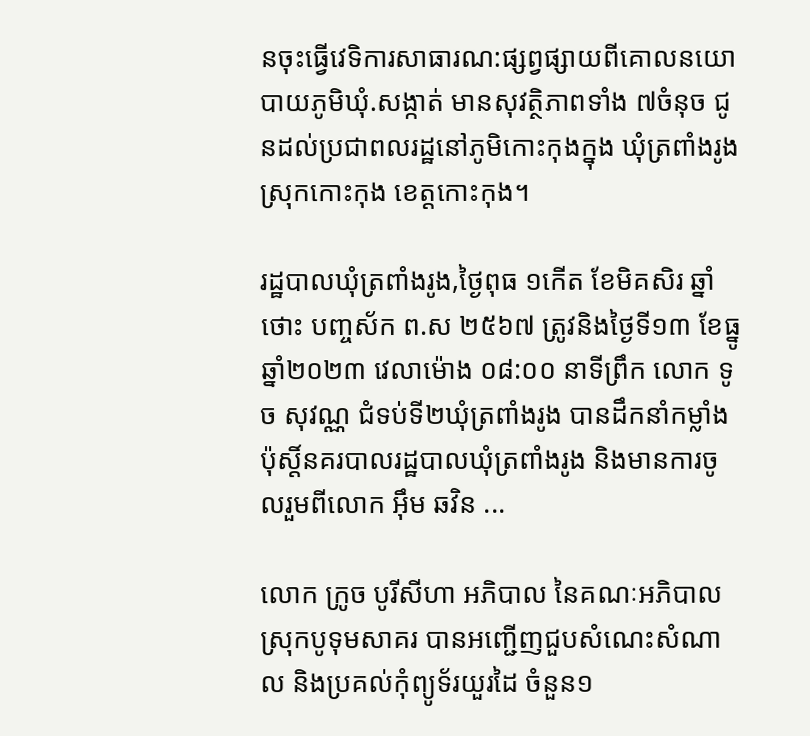នចុះធ្វើវេទិការសាធារណ:ផ្សព្វផ្សាយពីគោលនយោបាយភូមិឃុំ.សង្កាត់ មានសុវត្ថិភាពទាំង ៧ចំនុច ជូនដល់ប្រជាពលរដ្ឋនៅភូមិកោះកុងក្នុង ឃុំត្រពាំងរូង ស្រុកកោះកុង ខេត្តកោះកុង។

រដ្ឋបាលឃុំត្រពាំងរូង,ថ្ងៃពុធ ១កើត ខែមិគសិរ ឆ្នាំថោះ បញ្ចស័ក ព.ស ២៥៦៧ ត្រូវនិងថ្ងៃទី១៣ ខែធ្នូ ឆ្នាំ២០២៣ វេលាម៉ោង ០៨:០០ នាទីព្រឹក លោក ទូច សុវណ្ណ ជំទប់ទី២ឃុំត្រពាំងរូង បានដឹកនាំកម្លាំងប៉ុស្តិ៍នគរបាលរដ្ឋបាលឃុំត្រពាំងរូង និងមានការចូលរួមពីលោក អុឹម ឆវិន ...

លោក ក្រូច បូរីសីហា អភិបាល នៃគណៈអភិបាលស្រុកបូទុមសាគរ បានអញ្ជើញជួបសំណេះសំណាល និងប្រគល់កុំព្យូទ័រយួរដៃ ចំនួន១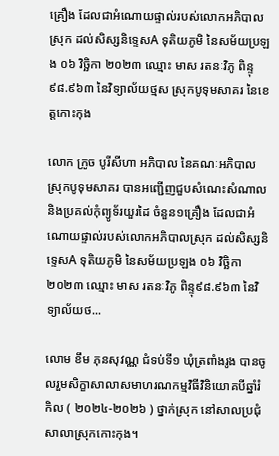គ្រឿង ដែលជាអំណោយផ្ទាល់របស់លោកអភិបាលស្រុក ដល់សិស្សនិទ្ទេសA ទុតិយភូមិ នៃសម័យប្រឡង ០៦ វិច្ឆិកា ២០២៣ ឈ្មោះ មាស រតនៈវិភូ ពិន្ទុ៩៨.៩៦៣ នៃវិទ្យាល័យថ្មស ស្រុកបូទុមសាគរ នៃខេត្តកោះកុង

លោក ក្រូច បូរីសីហា អភិបាល នៃគណៈអភិបាលស្រុកបូទុមសាគរ បានអញ្ជើញជួបសំណេះសំណាល និងប្រគល់កុំព្យូទ័រយួរដៃ ចំនួន១គ្រឿង ដែលជាអំណោយផ្ទាល់របស់លោកអភិបាលស្រុក ដល់សិស្សនិទ្ទេសA ទុតិយភូមិ នៃសម័យប្រឡង ០៦ វិច្ឆិកា ២០២៣ ឈ្មោះ មាស រតនៈវិភូ ពិន្ទុ៩៨.៩៦៣ នៃវិទ្យាល័យថ...

លោម ខឹម ភុនសុវណ្ណ ជំទប់ទី១ ឃុំត្រពាំងរូង បានចូលរួមសិក្ខាសាលាសមាហរណកម្មវិធីវិនិយោគបីឆ្នាំរំកិល ( ២០២៤-២០២៦ ) ថ្នាក់ស្រុក នៅសាលប្រជុំសាលាស្រុកកោះកុង។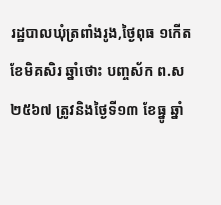រដ្ឋបាលឃុំត្រពាំងរូង,ថ្ងៃពុធ ១កើត ខែមិគសិរ ឆ្នាំថោះ បញ្ចស័ក ព.ស ២៥៦៧ ត្រូវនិងថ្ងៃទី១៣ ខែធ្នូ ឆ្នាំ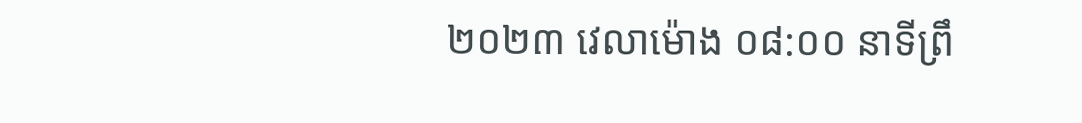២០២៣ វេលាម៉ោង ០៨:០០ នាទីព្រឹ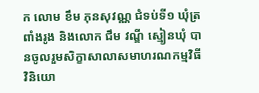ក លោម ខឹម ភុនសុវណ្ណ ជំទប់ទី១ ឃុំត្រពាំងរូង និងលោក ជឹម វណ្ឌី ស្មៀនឃុំ បានចូលរួមសិក្ខាសាលាសមាហរណកម្មវិធីវិនិយោ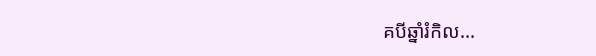គបីឆ្នាំរំកិល...